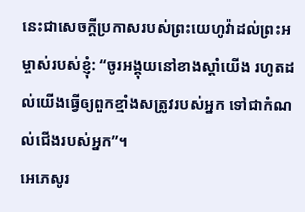នេះជាសេចក្ដីប្រកាសរបស់ព្រះយេហូវ៉ាដល់ព្រះអម្ចាស់របស់ខ្ញុំ: “ចូរអង្គុយនៅខាងស្ដាំយើង រហូតដល់យើងធ្វើឲ្យពួកខ្មាំងសត្រូវរបស់អ្នក ទៅជាកំណល់ជើងរបស់អ្នក”។
អេភេសូរ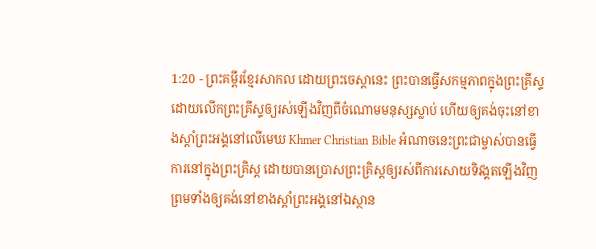1:20 - ព្រះគម្ពីរខ្មែរសាកល ដោយព្រះចេស្ដានេះ ព្រះបានធ្វើសកម្មភាពក្នុងព្រះគ្រីស្ទ ដោយលើកព្រះគ្រីស្ទឲ្យរស់ឡើងវិញពីចំណោមមនុស្សស្លាប់ ហើយឲ្យគង់ចុះនៅខាងស្ដាំព្រះអង្គនៅលើមេឃ Khmer Christian Bible អំណាចនេះព្រះជាម្ចាស់បានធ្វើការនៅក្នុងព្រះគ្រិស្ដ ដោយបានប្រោសព្រះគ្រិស្ដឲ្យរស់ពីការសោយទិវង្គតឡើងវិញ ព្រមទាំងឲ្យគង់នៅខាងស្ដាំព្រះអង្គនៅឯស្ថាន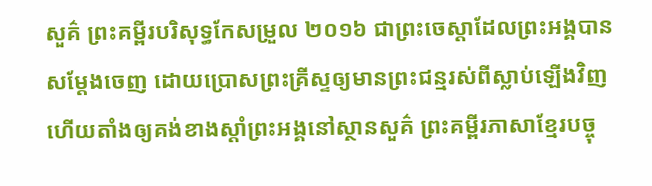សួគ៌ ព្រះគម្ពីរបរិសុទ្ធកែសម្រួល ២០១៦ ជាព្រះចេស្តាដែលព្រះអង្គបានសម្ដែងចេញ ដោយប្រោសព្រះគ្រីស្ទឲ្យមានព្រះជន្មរស់ពីស្លាប់ឡើងវិញ ហើយតាំងឲ្យគង់ខាងស្តាំព្រះអង្គនៅស្ថានសួគ៌ ព្រះគម្ពីរភាសាខ្មែរបច្ចុ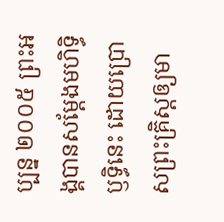ប្បន្ន ២០០៥ ព្រះអង្គបានសម្តែងមហិទ្ធិឫទ្ធិនេះ ដោយប្រោសព្រះគ្រិស្តឲ្យមា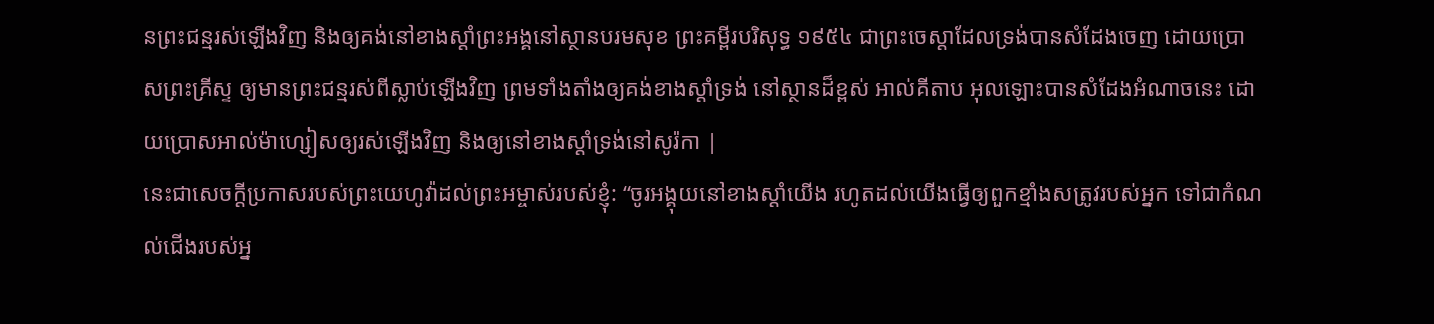នព្រះជន្មរស់ឡើងវិញ និងឲ្យគង់នៅខាងស្ដាំព្រះអង្គនៅស្ថានបរមសុខ ព្រះគម្ពីរបរិសុទ្ធ ១៩៥៤ ជាព្រះចេស្តាដែលទ្រង់បានសំដែងចេញ ដោយប្រោសព្រះគ្រីស្ទ ឲ្យមានព្រះជន្មរស់ពីស្លាប់ឡើងវិញ ព្រមទាំងតាំងឲ្យគង់ខាងស្តាំទ្រង់ នៅស្ថានដ៏ខ្ពស់ អាល់គីតាប អុលឡោះបានសំដែងអំណាចនេះ ដោយប្រោសអាល់ម៉ាហ្សៀសឲ្យរស់ឡើងវិញ និងឲ្យនៅខាងស្ដាំទ្រង់នៅសូរ៉កា |
នេះជាសេចក្ដីប្រកាសរបស់ព្រះយេហូវ៉ាដល់ព្រះអម្ចាស់របស់ខ្ញុំ: “ចូរអង្គុយនៅខាងស្ដាំយើង រហូតដល់យើងធ្វើឲ្យពួកខ្មាំងសត្រូវរបស់អ្នក ទៅជាកំណល់ជើងរបស់អ្ន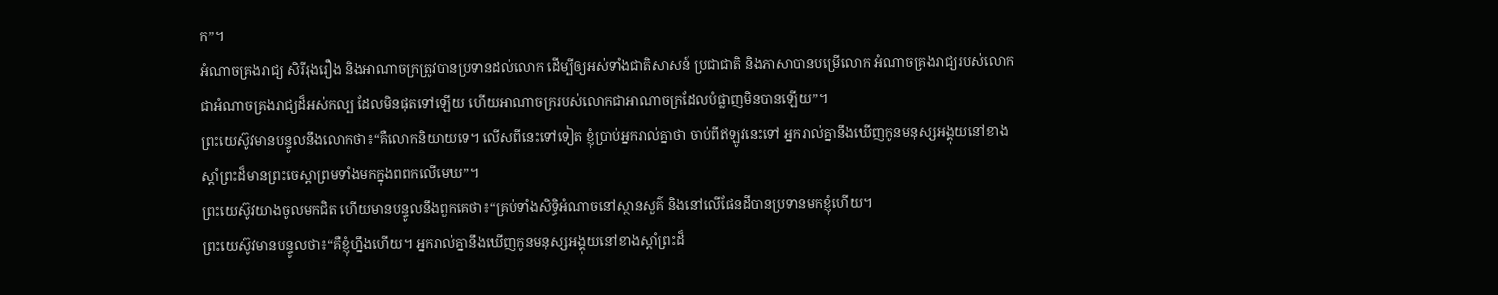ក”។
អំណាចគ្រងរាជ្យ សិរីរុងរឿង និងអាណាចក្រត្រូវបានប្រទានដល់លោក ដើម្បីឲ្យអស់ទាំងជាតិសាសន៍ ប្រជាជាតិ និងភាសាបានបម្រើលោក អំណាចគ្រងរាជ្យរបស់លោកជាអំណាចគ្រងរាជ្យដ៏អស់កល្ប ដែលមិនផុតទៅឡើយ ហើយអាណាចក្ររបស់លោកជាអាណាចក្រដែលបំផ្លាញមិនបានឡើយ”។
ព្រះយេស៊ូវមានបន្ទូលនឹងលោកថា៖“គឺលោកនិយាយទេ។ លើសពីនេះទៅទៀត ខ្ញុំប្រាប់អ្នករាល់គ្នាថា ចាប់ពីឥឡូវនេះទៅ អ្នករាល់គ្នានឹងឃើញកូនមនុស្សអង្គុយនៅខាងស្ដាំព្រះដ៏មានព្រះចេស្ដាព្រមទាំងមកក្នុងពពកលើមេឃ”។
ព្រះយេស៊ូវយាងចូលមកជិត ហើយមានបន្ទូលនឹងពួកគេថា៖“គ្រប់ទាំងសិទ្ធិអំណាចនៅស្ថានសួគ៌ និងនៅលើផែនដីបានប្រទានមកខ្ញុំហើយ។
ព្រះយេស៊ូវមានបន្ទូលថា៖“គឺខ្ញុំហ្នឹងហើយ។ អ្នករាល់គ្នានឹងឃើញកូនមនុស្សអង្គុយនៅខាងស្ដាំព្រះដ៏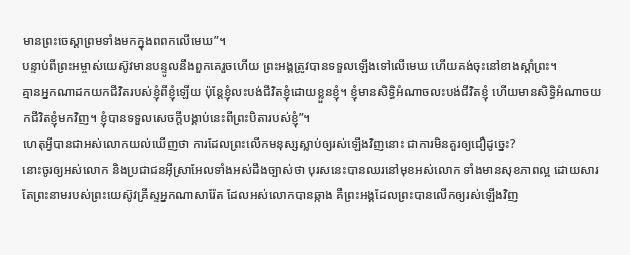មានព្រះចេស្ដាព្រមទាំងមកក្នុងពពកលើមេឃ”។
បន្ទាប់ពីព្រះអម្ចាស់យេស៊ូវមានបន្ទូលនឹងពួកគេរួចហើយ ព្រះអង្គត្រូវបានទទួលឡើងទៅលើមេឃ ហើយគង់ចុះនៅខាងស្ដាំព្រះ។
គ្មានអ្នកណាដកយកជីវិតរបស់ខ្ញុំពីខ្ញុំឡើយ ប៉ុន្តែខ្ញុំលះបង់ជីវិតខ្ញុំដោយខ្លួនខ្ញុំ។ ខ្ញុំមានសិទ្ធិអំណាចលះបង់ជីវិតខ្ញុំ ហើយមានសិទ្ធិអំណាចយកជីវិតខ្ញុំមកវិញ។ ខ្ញុំបានទទួលសេចក្ដីបង្គាប់នេះពីព្រះបិតារបស់ខ្ញុំ”។
ហេតុអ្វីបានជាអស់លោកយល់ឃើញថា ការដែលព្រះលើកមនុស្សស្លាប់ឲ្យរស់ឡើងវិញនោះ ជាការមិនគួរឲ្យជឿដូច្នេះ?
នោះចូរឲ្យអស់លោក និងប្រជាជនអ៊ីស្រាអែលទាំងអស់ដឹងច្បាស់ថា បុរសនេះបានឈរនៅមុខអស់លោក ទាំងមានសុខភាពល្អ ដោយសារតែព្រះនាមរបស់ព្រះយេស៊ូវគ្រីស្ទអ្នកណាសារ៉ែត ដែលអស់លោកបានឆ្កាង គឺព្រះអង្គដែលព្រះបានលើកឲ្យរស់ឡើងវិញ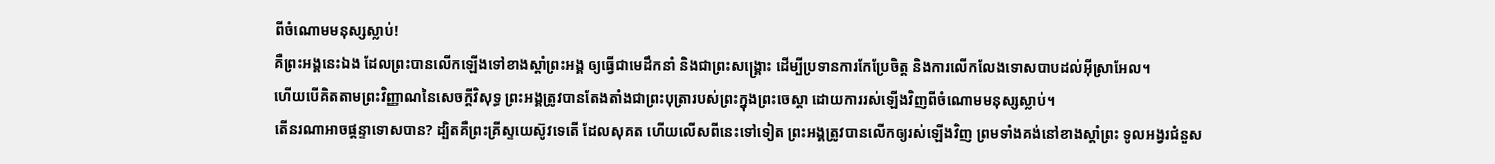ពីចំណោមមនុស្សស្លាប់!
គឺព្រះអង្គនេះឯង ដែលព្រះបានលើកឡើងទៅខាងស្ដាំព្រះអង្គ ឲ្យធ្វើជាមេដឹកនាំ និងជាព្រះសង្គ្រោះ ដើម្បីប្រទានការកែប្រែចិត្ត និងការលើកលែងទោសបាបដល់អ៊ីស្រាអែល។
ហើយបើគិតតាមព្រះវិញ្ញាណនៃសេចក្ដីវិសុទ្ធ ព្រះអង្គត្រូវបានតែងតាំងជាព្រះបុត្រារបស់ព្រះក្នុងព្រះចេស្ដា ដោយការរស់ឡើងវិញពីចំណោមមនុស្សស្លាប់។
តើនរណាអាចផ្ដន្ទាទោសបាន? ដ្បិតគឺព្រះគ្រីស្ទយេស៊ូវទេតើ ដែលសុគត ហើយលើសពីនេះទៅទៀត ព្រះអង្គត្រូវបានលើកឲ្យរស់ឡើងវិញ ព្រមទាំងគង់នៅខាងស្ដាំព្រះ ទូលអង្វរជំនួស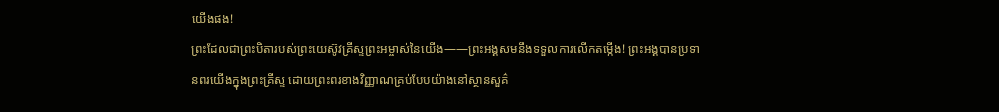យើងផង!
ព្រះដែលជាព្រះបិតារបស់ព្រះយេស៊ូវគ្រីស្ទព្រះអម្ចាស់នៃយើង——ព្រះអង្គសមនឹងទទួលការលើកតម្កើង! ព្រះអង្គបានប្រទានពរយើងក្នុងព្រះគ្រីស្ទ ដោយព្រះពរខាងវិញ្ញាណគ្រប់បែបយ៉ាងនៅស្ថានសួគ៌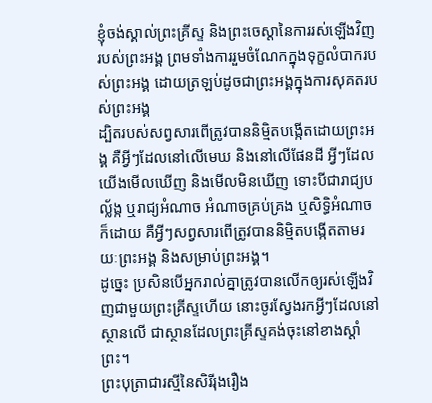ខ្ញុំចង់ស្គាល់ព្រះគ្រីស្ទ និងព្រះចេស្ដានៃការរស់ឡើងវិញរបស់ព្រះអង្គ ព្រមទាំងការរួមចំណែកក្នុងទុក្ខលំបាករបស់ព្រះអង្គ ដោយត្រឡប់ដូចជាព្រះអង្គក្នុងការសុគតរបស់ព្រះអង្គ
ដ្បិតរបស់សព្វសារពើត្រូវបាននិម្មិតបង្កើតដោយព្រះអង្គ គឺអ្វីៗដែលនៅលើមេឃ និងនៅលើផែនដី អ្វីៗដែលយើងមើលឃើញ និងមើលមិនឃើញ ទោះបីជារាជ្យបល្ល័ង្ក ឬរាជ្យអំណាច អំណាចគ្រប់គ្រង ឬសិទ្ធិអំណាចក៏ដោយ គឺអ្វីៗសព្វសារពើត្រូវបាននិម្មិតបង្កើតតាមរយៈព្រះអង្គ និងសម្រាប់ព្រះអង្គ។
ដូច្នេះ ប្រសិនបើអ្នករាល់គ្នាត្រូវបានលើកឲ្យរស់ឡើងវិញជាមួយព្រះគ្រីស្ទហើយ នោះចូរស្វែងរកអ្វីៗដែលនៅស្ថានលើ ជាស្ថានដែលព្រះគ្រីស្ទគង់ចុះនៅខាងស្ដាំព្រះ។
ព្រះបុត្រាជារស្មីនៃសិរីរុងរឿង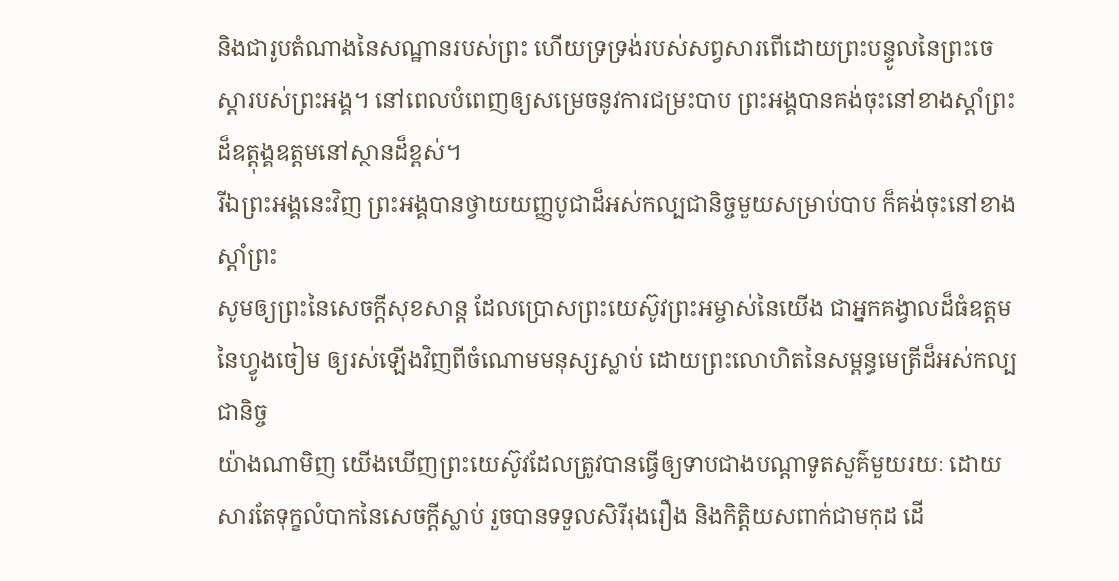និងជារូបតំណាងនៃសណ្ឋានរបស់ព្រះ ហើយទ្រទ្រង់របស់សព្វសារពើដោយព្រះបន្ទូលនៃព្រះចេស្ដារបស់ព្រះអង្គ។ នៅពេលបំពេញឲ្យសម្រេចនូវការជម្រះបាប ព្រះអង្គបានគង់ចុះនៅខាងស្ដាំព្រះដ៏ឧត្ដុង្គឧត្ដមនៅស្ថានដ៏ខ្ពស់។
រីឯព្រះអង្គនេះវិញ ព្រះអង្គបានថ្វាយយញ្ញបូជាដ៏អស់កល្បជានិច្ចមួយសម្រាប់បាប ក៏គង់ចុះនៅខាងស្ដាំព្រះ
សូមឲ្យព្រះនៃសេចក្ដីសុខសាន្ត ដែលប្រោសព្រះយេស៊ូវព្រះអម្ចាស់នៃយើង ជាអ្នកគង្វាលដ៏ធំឧត្ដមនៃហ្វូងចៀម ឲ្យរស់ឡើងវិញពីចំណោមមនុស្សស្លាប់ ដោយព្រះលោហិតនៃសម្ពន្ធមេត្រីដ៏អស់កល្បជានិច្ច
យ៉ាងណាមិញ យើងឃើញព្រះយេស៊ូវដែលត្រូវបានធ្វើឲ្យទាបជាងបណ្ដាទូតសួគ៌មួយរយៈ ដោយសារតែទុក្ខលំបាកនៃសេចក្ដីស្លាប់ រួចបានទទួលសិរីរុងរឿង និងកិត្តិយសពាក់ជាមកុដ ដើ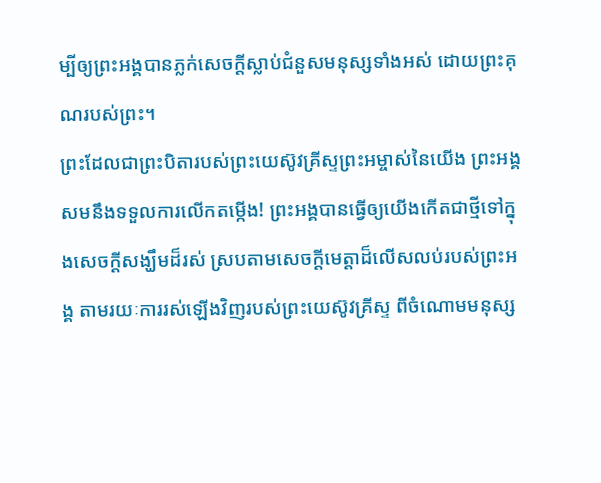ម្បីឲ្យព្រះអង្គបានភ្លក់សេចក្ដីស្លាប់ជំនួសមនុស្សទាំងអស់ ដោយព្រះគុណរបស់ព្រះ។
ព្រះដែលជាព្រះបិតារបស់ព្រះយេស៊ូវគ្រីស្ទព្រះអម្ចាស់នៃយើង ព្រះអង្គសមនឹងទទួលការលើកតម្កើង! ព្រះអង្គបានធ្វើឲ្យយើងកើតជាថ្មីទៅក្នុងសេចក្ដីសង្ឃឹមដ៏រស់ ស្របតាមសេចក្ដីមេត្តាដ៏លើសលប់របស់ព្រះអង្គ តាមរយៈការរស់ឡើងវិញរបស់ព្រះយេស៊ូវគ្រីស្ទ ពីចំណោមមនុស្ស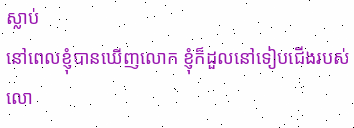ស្លាប់
នៅពេលខ្ញុំបានឃើញលោក ខ្ញុំក៏ដួលនៅទៀបជើងរបស់លោ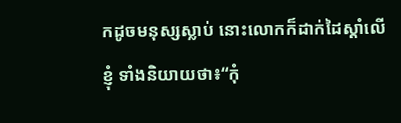កដូចមនុស្សស្លាប់ នោះលោកក៏ដាក់ដៃស្ដាំលើខ្ញុំ ទាំងនិយាយថា៖“កុំ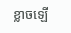ខ្លាចឡើ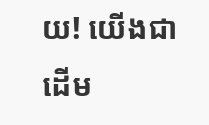យ! យើងជាដើម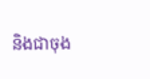និងជាចុង